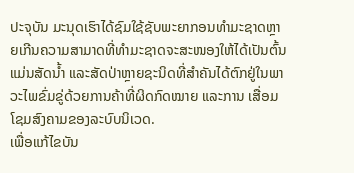ປະຈຸບັນ ມະນຸດເຮົາໄດ້ຊົມໃຊ້ຊັບພະຍາກອນທຳມະຊາດຫຼາຍເກີນຄວາມສາມາດທີ່ທຳມະຊາດຈະສະໜອງໃຫ້ໄດ້ເປັນຕົ້ນແມ່ນສັດນໍ້າ ແລະສັດປ່າຫຼາຍຊະນິດທີ່ສຳຄັນໄດ້ຕົກຢູ່ໃນພາວະໄພຂົ່ມຂູ່ດ້ວຍການຄ້າທີ່ຜິດກົດໝາຍ ແລະການ ເສື່ອມໂຊມສົງຄາມຂອງລະບົບນິເວດ.
ເພື່ອແກ້ໄຂບັນ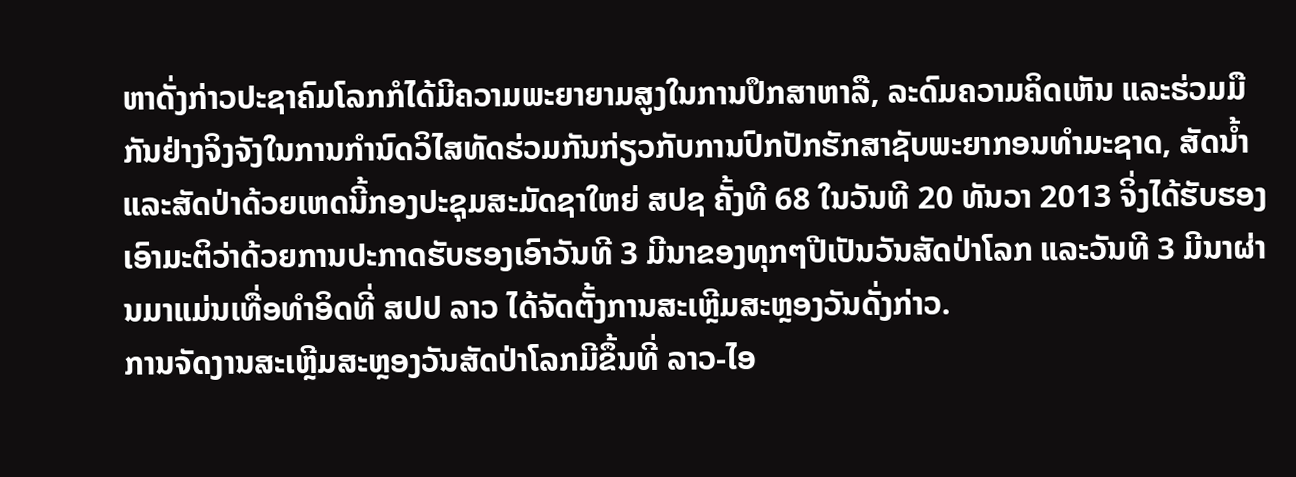ຫາດັ່ງກ່າວປະຊາຄົມໂລກກໍໄດ້ມີຄວາມພະຍາຍາມສູງໃນການປຶກສາຫາລື, ລະດົມຄວາມຄິດເຫັນ ແລະຮ່ວມມືກັນຢ່າງຈິງຈັງໃນການກຳນົດວິໄສທັດຮ່ວມກັນກ່ຽວກັບການປົກປັກຮັກສາຊັບພະຍາກອນທຳມະຊາດ, ສັດນ້ຳ ແລະສັດປ່າດ້ວຍເຫດນີ້ກອງປະຊຸມສະມັດຊາໃຫຍ່ ສປຊ ຄັ້ງທີ 68 ໃນວັນທີ 20 ທັນວາ 2013 ຈິ່ງໄດ້ຮັບຮອງເອົາມະຕິວ່າດ້ວຍການປະກາດຮັບຮອງເອົາວັນທີ 3 ມີນາຂອງທຸກໆປີເປັນວັນສັດປ່າໂລກ ແລະວັນທີ 3 ມີນາຜ່ານມາແມ່ນເທື່ອທຳອິດທີ່ ສປປ ລາວ ໄດ້ຈັດຕັ້ງການສະເຫຼີມສະຫຼອງວັນດັ່ງກ່າວ.
ການຈັດງານສະເຫຼີມສະຫຼອງວັນສັດປ່າໂລກມີຂຶ້ນທີ່ ລາວ-ໄອ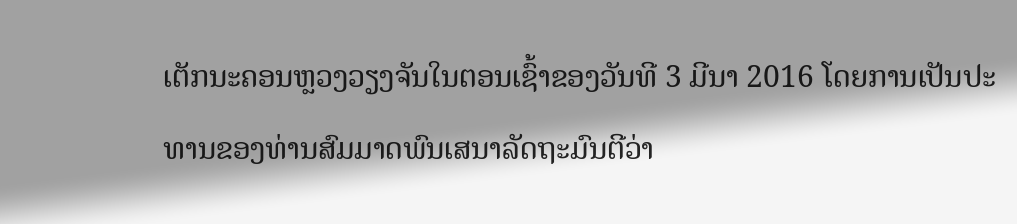ເຕັກນະຄອນຫຼວງວຽງຈັນໃນຕອນເຊົ້າຂອງວັນທີ 3 ມີນາ 2016 ໂດຍການເປັນປະທານຂອງທ່ານສົມມາດພົນເສນາລັດຖະມົນຕີວ່າ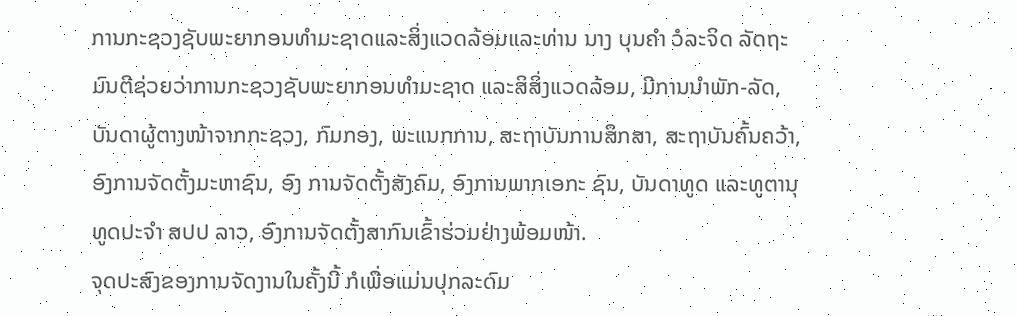ການກະຊວງຊັບພະຍາກອນທຳມະຊາດແລະສິ່ງແວດລ້ອມແລະທ່ານ ນາງ ບຸນຄຳ ວໍລະຈິດ ລັດຖະມົນຕີຊ່ວຍວ່າການກະຊວງຊັບພະຍາກອນທຳມະຊາດ ແລະສິສິ່ງແວດລ້ອມ, ມີການນຳພັກ-ລັດ, ບັນດາຜູ້ຕາງໜ້າຈາກກະຊວງ, ກົມກອງ, ພະແນກການ, ສະຖາບັນການສຶກສາ, ສະຖາບັນຄົ້ນຄວ້າ, ອົງການຈັດຕັ້ງມະຫາຊົນ, ອົງ ການຈັດຕັ້ງສັງຄົມ, ອົງການພາກເອກະ ຊົນ, ບັນດາທູດ ແລະທູຕານຸທູດປະຈຳ ສປປ ລາວ, ອົງການຈັດຕັ້ງສາກົນເຂົ້າຮ່ວມຢ່າງພ້ອມໜ້າ.
ຈຸດປະສົງຂອງການຈັດງານໃນຄັ້ງນີ້ ກໍເພື່ອແມ່ນປຸກລະດົມ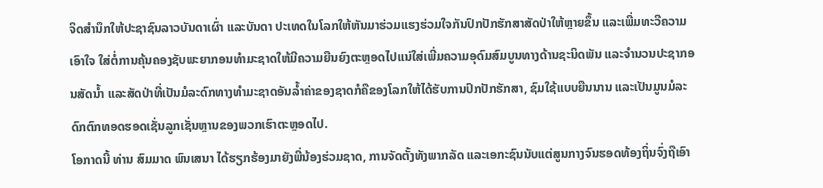ຈິດສຳນຶກໃຫ້ປະຊາຊົນລາວບັນດາເຜົ່າ ແລະບັນດາ ປະເທດໃນໂລກໃຫ້ຫັນມາຮ່ວມແຮງຮ່ວມໃຈກັນປົກປັກຮັກສາສັດປ່າໃຫ້ຫຼາຍຂຶ້ນ ແລະເພີ່ມທະວີຄວາມເອົາໃຈ ໃສ່ຕໍ່ການຄຸ້ນຄອງຊັບພະຍາກອນທຳມະຊາດໃຫ້ມີຄວາມຍືນຍົງຕະຫຼອດໄປແນ່ໃສ່ເພີ່ມຄວາມອຸດົມສົມບູນທາງດ້ານຊະນິດພັນ ແລະຈຳນວນປະຊາກອນສັດນ້ຳ ແລະສັດປ່າທີ່ເປັນມໍລະດົກທາງທຳມະຊາດອັນລ້ຳຄ່າຂອງຊາດກໍຄືຂອງໂລກໃຫ້ໄດ້ຮັບການປົກປັກຮັກສາ, ຊົມໃຊ້ແບບຍືນນານ ແລະເປັນມູນມໍລະດົກຕົກທອດຮອດເຊັ່ນລູກເຊັ່ນຫຼານຂອງພວກເຮົາຕະຫຼອດໄປ.
ໂອກາດນີ້ ທ່ານ ສົມມາດ ພົນເສນາ ໄດ້ຮຽກຮ້ອງມາຍັງພີ່ນ້ອງຮ່ວມຊາດ, ການຈັດຕັ້ງທັງພາກລັດ ແລະເອກະຊົນນັບແຕ່ສູນກາງຈົນຮອດທ້ອງຖິ່ນຈົ່ງຖືເອົາ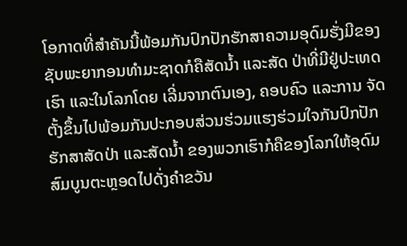ໂອກາດທີ່ສຳຄັນນີ້ພ້ອມກັນປົກປັກຮັກສາຄວາມອຸດົມຮັ່ງມີຂອງຊັບພະຍາກອນທຳມະຊາດກໍຄືສັດນ້ຳ ແລະສັດ ປ່າທີ່ມີຢູ່ປະເທດເຮົາ ແລະໃນໂລກໂດຍ ເລີ່ມຈາກຕົນເອງ, ຄອບຄົວ ແລະການ ຈັດຕັ້ງຂຶ້ນໄປພ້ອມກັນປະກອບສ່ວນຮ່ວມແຮງຮ່ວມໃຈກັນປົກປັກຮັກສາສັດປ່າ ແລະສັດນ້ຳ ຂອງພວກເຮົາກໍຄືຂອງໂລກໃຫ້ອຸດົມສົມບູນຕະຫຼອດໄປດັ່ງຄຳຂວັນ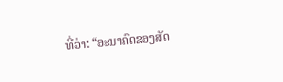ທີ່ວ່າ: “ອະນາຄົດຂອງສັດ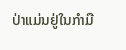ປ່າແມ່ນຢູ່ໃນກຳມື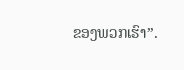ຂອງພວກເຮົາ”.